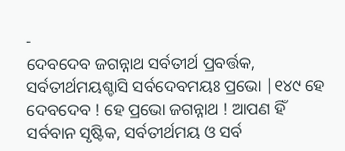-
ଦେବଦେବ ଜଗନ୍ନାଥ ସର୍ବତୀର୍ଥ ପ୍ରବର୍ତ୍ତକ,
ସର୍ବତୀର୍ଥମୟଶ୍ଚାସି ସର୍ବଦେବମୟଃ ପ୍ରଭୋ |୧୪୯ ହେ ଦେବଦେବ ! ହେ ପ୍ରଭୋ ଜଗନ୍ନାଥ ! ଆପଣ ହିଁ ସର୍ବବାନ ସୃଷ୍ଟିକ, ସର୍ବତୀର୍ଥମୟ ଓ ସର୍ବ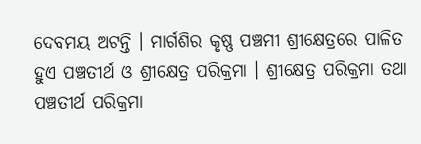ଦେବମୟ ଅଟନ୍ତି । ମାର୍ଗଶିର କୃଷ୍ଣ ପଞ୍ଚମୀ ଶ୍ରୀକ୍ଷେତ୍ରରେ ପାଳିତ ହୁଏ ପଞ୍ଚତୀର୍ଥ ଓ ଶ୍ରୀକ୍ଷେତ୍ର ପରିକ୍ରମା । ଶ୍ରୀକ୍ଷେତ୍ର ପରିକ୍ରମା ତଥା ପଞ୍ଚତୀର୍ଥ ପରିକ୍ରମା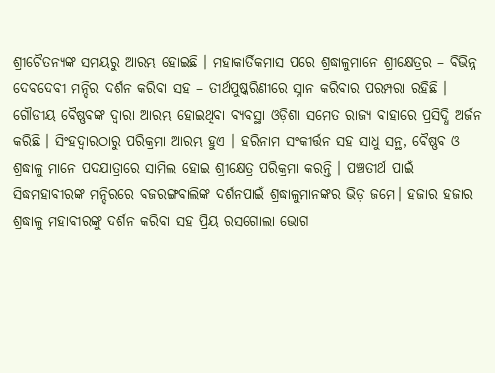ଶ୍ରୀଚୈତନ୍ୟଙ୍କ ସମୟରୁ ଆରମ୍ଭ ହୋଇଛି । ମହାକାର୍ତିକମାସ ପରେ ଶ୍ରଦ୍ଧାଳୁମାନେ ଶ୍ରୀକ୍ଷେତ୍ରର – ବିଭିନ୍ନ ଦେବଦେବୀ ମନ୍ଦିର ଦର୍ଶନ କରିବା ସହ – ତୀର୍ଥପୁଷ୍କରିଣୀରେ ସ୍ନାନ କରିବାର ପରମ୍ପରା ରହିଛି । ଗୌଡୀୟ ବୈଷ୍ଣବଙ୍କ ଦ୍ବାରା ଆରମ୍ଭ ହୋଇଥିବା ବ୍ୟବସ୍ଥା ଓଡ଼ିଶା ସମେତ ରାଜ୍ୟ ବାହାରେ ପ୍ରସିଦ୍ଧି ଅର୍ଜନ କରିଛି । ସିଂହଦ୍ଵାରଠାରୁ ପରିକ୍ରମା ଆରମ୍ଭ ହୁଏ । ହରିନାମ ସଂକୀର୍ତ୍ତନ ସହ ସାଧୁ ସନ୍ଥ, ବୈଷ୍ଣବ ଓ ଶ୍ରଦ୍ଧାଳୁ ମାନେ ପଦଯାତ୍ରାରେ ସାମିଲ ହୋଇ ଶ୍ରୀକ୍ଷେତ୍ର ପରିକ୍ରମା କରନ୍ତି । ପଞ୍ଚତୀର୍ଥ ପାଇଁ ସିଦ୍ଧମହାବୀରଙ୍କ ମନ୍ଦିରରେ ବଜରଙ୍ଗବାଲିଙ୍କ ଦର୍ଶନପାଇଁ ଶ୍ରଦ୍ଧାଳୁମାନଙ୍କର ଭିଡ଼ ଜମେ। ହଜାର ହଜାର ଶ୍ରଦ୍ଧାଳୁ ମହାବୀରଙ୍କୁ ଦର୍ଶନ କରିବା ସହ ପ୍ରିୟ ରସଗୋଲା ଭୋଗ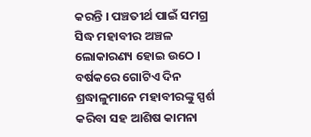କରନ୍ତି । ପଞ୍ଚତୀର୍ଥ ପାଇଁ ସମଗ୍ର ସିଦ୍ଧ ମହାବୀର ଅଞ୍ଚଳ ଲୋକାରଣ୍ୟ ହୋଇ ଉଠେ । ବର୍ଷକରେ ଗୋଟିଏ ଦିନ ଶ୍ରଦ୍ଧାଳୁମାନେ ମହାବୀରଙ୍କୁ ସ୍ପର୍ଶ କରିବା ସହ ଆଶିଷ କାମନା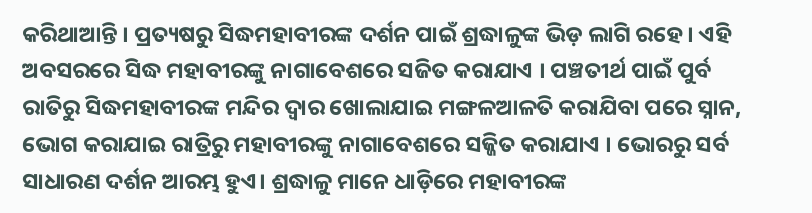କରିଥାଆନ୍ତି । ପ୍ରତ୍ୟଷରୁ ସିଦ୍ଧମହାବୀରଙ୍କ ଦର୍ଶନ ପାଇଁ ଶ୍ରଦ୍ଧାଳୁଙ୍କ ଭିଡ଼ ଲାଗି ରହେ । ଏହି ଅବସରରେ ସିଦ୍ଧ ମହାବୀରଙ୍କୁ ନାଗାବେଶରେ ସଜିତ କରାଯାଏ । ପଞ୍ଚତୀର୍ଥ ପାଇଁ ପୁର୍ବ ରାତିରୁ ସିଦ୍ଧମହାବୀରଙ୍କ ମନ୍ଦିର ଦ୍ୱାର ଖୋଲାଯାଇ ମଙ୍ଗଳଆଳତି କରାଯିବା ପରେ ସ୍ନାନ, ଭୋଗ କରାଯାଇ ରାତ୍ରିରୁ ମହାବୀରଙ୍କୁ ନାଗାବେଶରେ ସଜ୍ଜିତ କରାଯାଏ । ଭୋରରୁ ସର୍ବ ସାଧାରଣ ଦର୍ଶନ ଆରମ୍ଭ ହୁଏ। ଶ୍ରଦ୍ଧାଳୁ ମାନେ ଧାଡ଼ିରେ ମହାବୀରଙ୍କ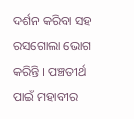ଦର୍ଶନ କରିବା ସହ ରସଗୋଲା ଭୋଗ କରିନ୍ତି । ପଞ୍ଚତୀର୍ଥ ପାଇଁ ମହାବୀର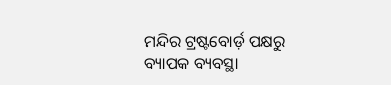ମନ୍ଦିର ଟ୍ରଷ୍ଟବୋର୍ଡ଼ ପକ୍ଷରୁ ବ୍ୟାପକ ବ୍ୟବସ୍ଥା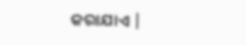କରାଯାଏ |